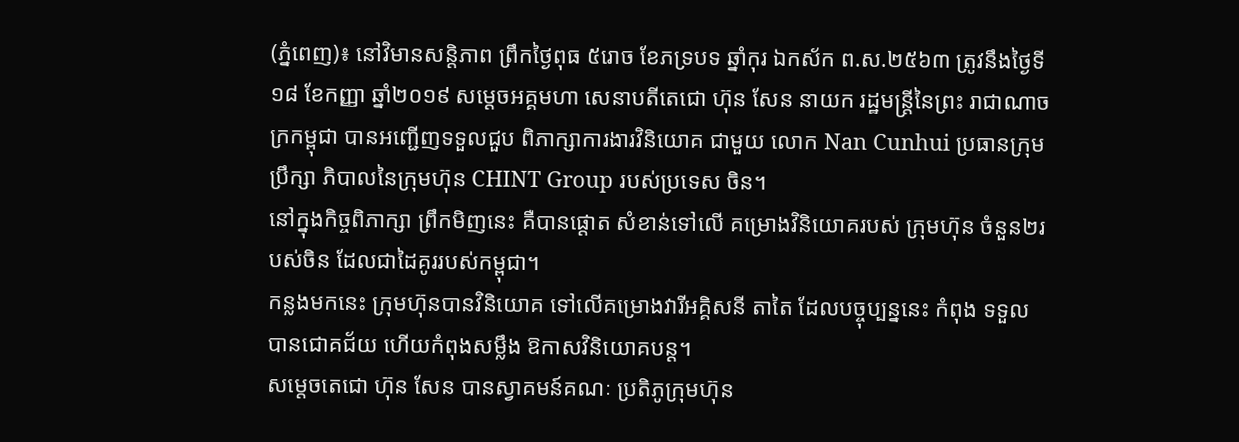(ភ្នំពេញ)៖ នៅវិមានសន្តិភាព ព្រឹកថ្ងៃពុធ ៥រោច ខែភទ្របទ ឆ្នាំកុរ ឯកស័ក ព.ស.២៥៦៣ ត្រូវនឹងថ្ងៃទី ១៨ ខែកញ្ញា ឆ្នាំ២០១៩ សម្ដេចអគ្គមហា សេនាបតីតេជោ ហ៊ុន សែន នាយក រដ្ឋមន្ត្រីនៃព្រះ រាជាណាចក្រកម្ពុជា បានអញ្ជើញទទួលជួប ពិភាក្សាការងារវិនិយោគ ជាមួយ លោក Nan Cunhui ប្រធានក្រុមប្រឹក្សា ភិបាលនៃក្រុមហ៊ុន CHINT Group របស់ប្រទេស ចិន។
នៅក្នុងកិច្ចពិភាក្សា ព្រឹកមិញនេះ គឺបានផ្តោត សំខាន់ទៅលើ គម្រោងវិនិយោគរបស់ ក្រុមហ៊ុន ចំនួន២របស់ចិន ដែលជាដៃគូររបស់កម្ពុជា។
កន្លងមកនេះ ក្រុមហ៊ុនបានវិនិយោគ ទៅលើគម្រោងវារីអគ្គិសនី តាតៃ ដែលបច្ចុប្បន្ននេះ កំពុង ទទួលបានជោគជ័យ ហើយកំពុងសម្លឹង ឱកាសវិនិយោគបន្ត។
សម្ដេចតេជោ ហ៊ុន សែន បានស្វាគមន៍គណៈ ប្រតិភូក្រុមហ៊ុន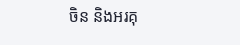ចិន និងអរគុ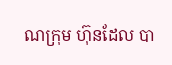ណក្រុម ហ៊ុនដែល បា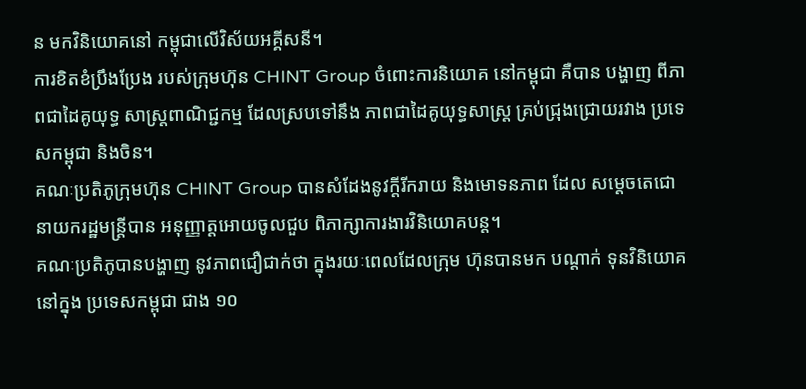ន មកវិនិយោគនៅ កម្ពុជាលើវិស័យអគ្គីសនី។
ការខិតខំប្រឹងប្រែង របស់ក្រុមហ៊ុន CHINT Group ចំពោះការនិយោគ នៅកម្ពុជា គឺបាន បង្ហាញ ពីភាពជាដៃគូយុទ្ធ សាស្ត្រពាណិជ្ជកម្ម ដែលស្របទៅនឹង ភាពជាដៃគូយុទ្ធសាស្ត្រ គ្រប់ជ្រុងជ្រោយរវាង ប្រទេសកម្ពុជា និងចិន។
គណៈប្រតិភូក្រុមហ៊ុន CHINT Group បានសំដែងនូវក្តីរីករាយ និងមោទនភាព ដែល សម្ដេចតេជោ នាយករដ្ឋមន្ត្រីបាន អនុញ្ញាត្តអោយចូលជួប ពិភាក្សាការងារវិនិយោគបន្ត។
គណៈប្រតិភូបានបង្ហាញ នូវភាពជឿជាក់ថា ក្នុងរយៈពេលដែលក្រុម ហ៊ុនបានមក បណ្តាក់ ទុនវិនិយោគនៅក្នុង ប្រទេសកម្ពុជា ជាង ១០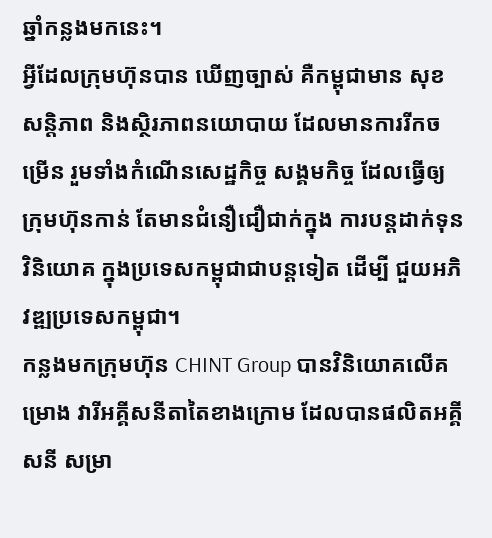ឆ្នាំកន្លងមកនេះ។
អ្វីដែលក្រុមហ៊ុនបាន ឃើញច្បាស់ គឺកម្ពុជាមាន សុខសន្តិភាព និងស្ថិរភាពនយោបាយ ដែលមានការរីកចម្រើន រួមទាំងកំណើនសេដ្ឋកិច្ច សង្គមកិច្ច ដែលធ្វើឲ្យក្រុមហ៊ុនកាន់ តែមានជំនឿជឿជាក់ក្នុង ការបន្តដាក់ទុនវិនិយោគ ក្នុងប្រទេសកម្ពុជាជាបន្តទៀត ដើម្បី ជួយអភិវឌ្ឍប្រទេសកម្ពុជា។
កន្លងមកក្រុមហ៊ុន CHINT Group បានវិនិយោគលើគម្រោង វារីអគ្គីសនីតាតៃខាងក្រោម ដែលបានផលិតអគ្គីសនី សម្រា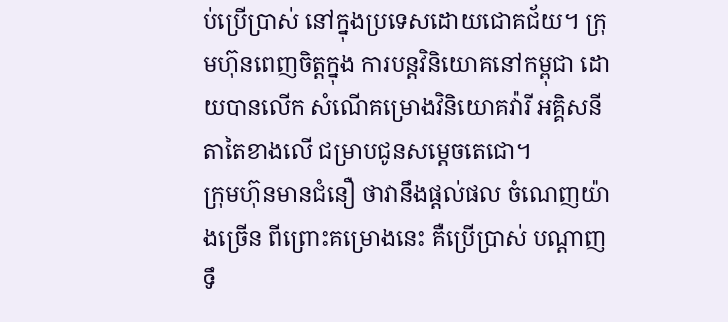ប់ប្រើប្រាស់ នៅក្នុងប្រទេសដោយជោគជ័យ។ ក្រុមហ៊ុនពេញចិត្តក្នុង ការបន្តវិនិយោគនៅកម្ពុជា ដោយបានលើក សំណើគម្រោងវិនិយោគវ៉ារី អគ្គិសនីតាតៃខាងលើ ជម្រាបជូនសម្តេចតេជោ។
ក្រុមហ៊ុនមានជំនឿ ថាវានឹងផ្ដល់ផល ចំណេញយ៉ាងច្រើន ពីព្រោះគម្រោងនេះ គឺប្រើប្រាស់ បណ្ដាញ ទឹ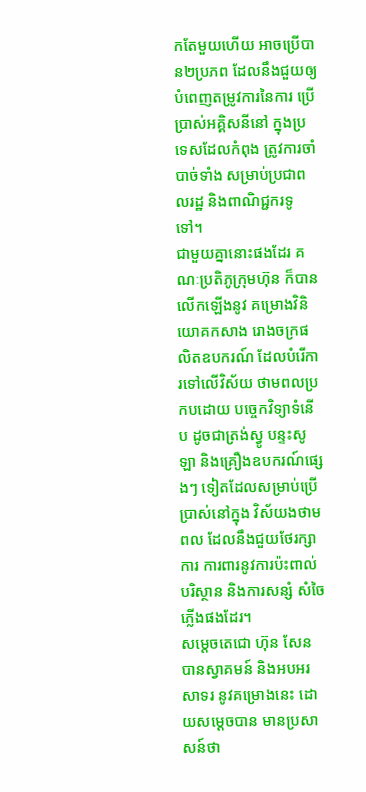កតែមួយហើយ អាចប្រើបាន២ប្រភព ដែលនឹងជួយឲ្យ បំពេញតម្រូវការនៃការ ប្រើប្រាស់អគ្គិសនីនៅ ក្នុងប្រទេសដែលកំពុង ត្រូវការចាំបាច់ទាំង សម្រាប់ប្រជាពលរដ្ឋ និងពាណិជ្ជករទូទៅ។
ជាមួយគ្នានោះផងដែរ គណៈប្រតិភូក្រុមហ៊ុន ក៏បានលើកឡើងនូវ គម្រោងវិនិយោគកសាង រោងចក្រផលិតឧបករណ៍ ដែលបំរើការទៅលើវិស័យ ថាមពលប្រកបដោយ បច្ចេកវិទ្យាទំនើប ដូចជាត្រង់ស្វូ បន្ទះសូឡា និងគ្រឿងឧបករណ៍ផ្សេងៗ ទៀតដែលសម្រាប់ប្រើ ប្រាស់នៅក្នុង វិស័យងថាមពល ដែលនឹងជួយថែរក្សាការ ការពារនូវការប៉ះពាល់ បរិស្ថាន និងការសន្សំ សំចៃ ភ្លើងផងដែរ។
សម្ដេចតេជោ ហ៊ុន សែន បានស្វាគមន៍ និងអបអរសាទរ នូវគម្រោងនេះ ដោយសម្ដេចបាន មានប្រសាសន៍ថា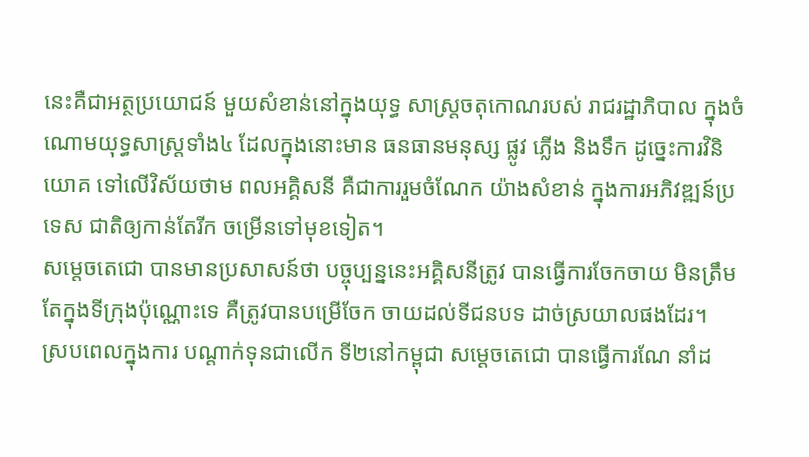នេះគឺជាអត្ថប្រយោជន៍ មួយសំខាន់នៅក្នុងយុទ្ធ សាស្ត្រចតុកោណរបស់ រាជរដ្ឋាភិបាល ក្នុងចំណោមយុទ្ធសាស្ត្រទាំង៤ ដែលក្នុងនោះមាន ធនធានមនុស្ស ផ្លូវ ភ្លើង និងទឹក ដូច្នេះការវិនិយោគ ទៅលើវិស័យថាម ពលអគ្គិសនី គឺជាការរួមចំណែក យ៉ាងសំខាន់ ក្នុងការអភិវឌ្ឍន៍ប្រទេស ជាតិឲ្យកាន់តែរីក ចម្រើនទៅមុខទៀត។
សម្តេចតេជោ បានមានប្រសាសន៍ថា បច្ចុប្បន្ននេះអគ្គិសនីត្រូវ បានធ្វើការចែកចាយ មិនត្រឹម តែក្នុងទីក្រុងប៉ុណ្ណោះទេ គឺត្រូវបានបម្រើចែក ចាយដល់ទីជនបទ ដាច់ស្រយាលផងដែរ។
ស្របពេលក្នុងការ បណ្តាក់ទុនជាលើក ទី២នៅកម្ពុជា សម្ដេចតេជោ បានធ្វើការណែ នាំដ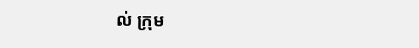ល់ ក្រុម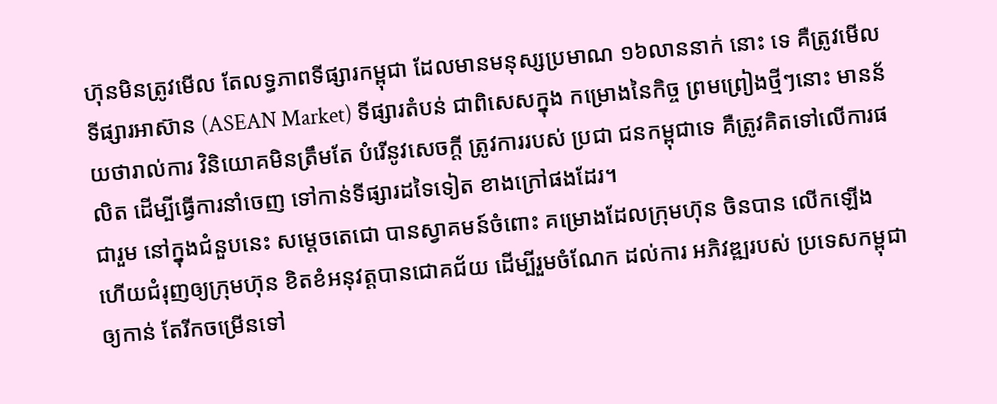ហ៊ុនមិនត្រូវមើល តែលទ្ធភាពទីផ្សារកម្ពុជា ដែលមានមនុស្សប្រមាណ ១៦លាននាក់ នោះ ទេ គឺត្រូវមើល ទីផ្សារអាស៊ាន (ASEAN Market) ទីផ្សារតំបន់ ជាពិសេសក្នុង កម្រោងនៃកិច្ច ព្រមព្រៀងថ្មីៗនោះ មានន័យថារាល់ការ វិនិយោគមិនត្រឹមតែ បំរើនូវសេចក្តី ត្រូវការរបស់ ប្រជា ជនកម្ពុជាទេ គឺត្រូវគិតទៅលើការផលិត ដើម្បីធ្វើការនាំចេញ ទៅកាន់ទីផ្សារដទៃទៀត ខាងក្រៅផងដែរ។
ជារួម នៅក្នុងជំនួបនេះ សម្ដេចតេជោ បានស្វាគមន៍ចំពោះ គម្រោងដែលក្រុមហ៊ុន ចិនបាន លើកឡើង ហើយជំរុញឲ្យក្រុមហ៊ុន ខិតខំអនុវត្តបានជោគជ័យ ដើម្បីរួមចំណែក ដល់ការ អភិវឌ្ឍរបស់ ប្រទេសកម្ពុជាឲ្យកាន់ តែរីកចម្រើនទៅ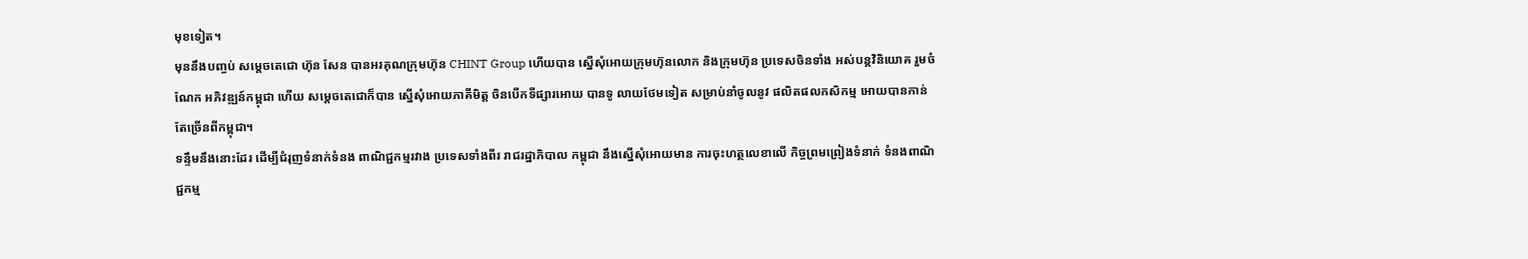មុខទៀត។
មុននឹងបញ្ចប់ សម្តេចតេជោ ហ៊ុន សែន បានអរគុណក្រុមហ៊ុន CHINT Group ហើយបាន ស្នើសុំអោយក្រុមហ៊ុនលោក និងក្រុមហ៊ុន ប្រទេសចិនទាំង អស់បន្តវិនិយោគ រួមចំណែក អភិវឌ្ឍន៍កម្ពុជា ហើយ សម្តេចតេជោក៏បាន ស្នើសុំអោយភាគីមិត្ត ចិនបើកទីផ្សារអោយ បានទូ លាយថែមទៀត សម្រាប់នាំចូលនូវ ផលិតផលកសិកម្ម អោយបានកាន់ តែច្រើនពីកម្ពុជា។
ទន្ទឹមនឹងនោះដែរ ដើម្បីជំរុញទំនាក់ទំនង ពាណិជ្ជកម្មរវាង ប្រទេសទាំងពីរ រាជរដ្ឋាភិបាល កម្ពុជា នឹងស្នើសុំអោយមាន ការចុះហត្ថលេខាលើ កិច្ចព្រមព្រៀងទំនាក់ ទំនងពាណិជ្ជកម្ម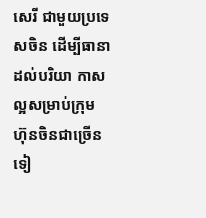សេរី ជាមួយប្រទេសចិន ដើម្បីធានាដល់បរិយា កាសល្អសម្រាប់ក្រុម ហ៊ុនចិនជាច្រើនទៀ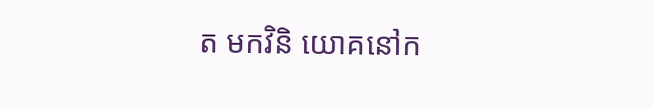ត មកវិនិ យោគនៅក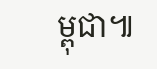ម្ពុជា៕